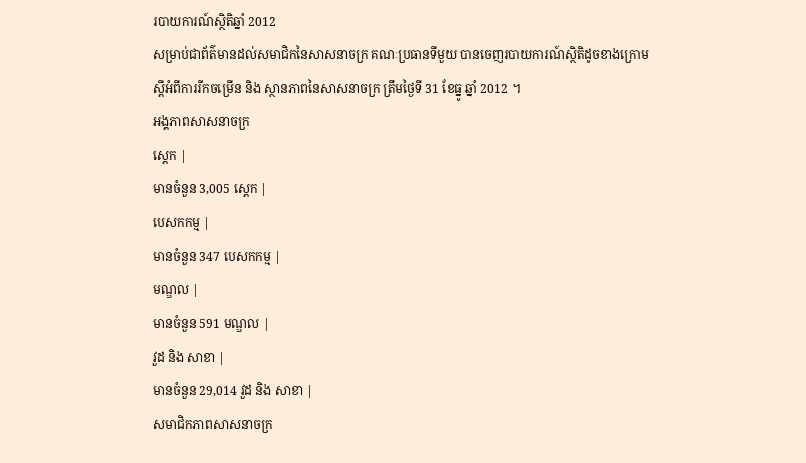របាយការណ៍ស្ថិតិឆ្នាំ 2012
សម្រាប់ជាព័ត៌មានដល់សមាជិកនៃសាសនាចក្រ គណៈប្រធានទីមួយ បានចេញរបាយការណ៍ស្ថិតិដូចខាងក្រោម ស្ដីអំពីការរីកចម្រើន និង ស្ថានភាពនៃសាសនាចក្រ ត្រឹមថ្ងៃទី 31 ខែធ្នូ ឆ្នាំ 2012 ។
អង្គភាពសាសនាចក្រ
ស្ដេក |
មានចំនួន 3,005 ស្ដេក |
បេសកកម្ម |
មានចំនួន 347 បេសកកម្ម |
មណ្ឌល |
មានចំនួន 591 មណ្ឌល |
វួដ និង សាខា |
មានចំនួន 29,014 វួដ និង សាខា |
សមាជិកភាពសាសនាចក្រ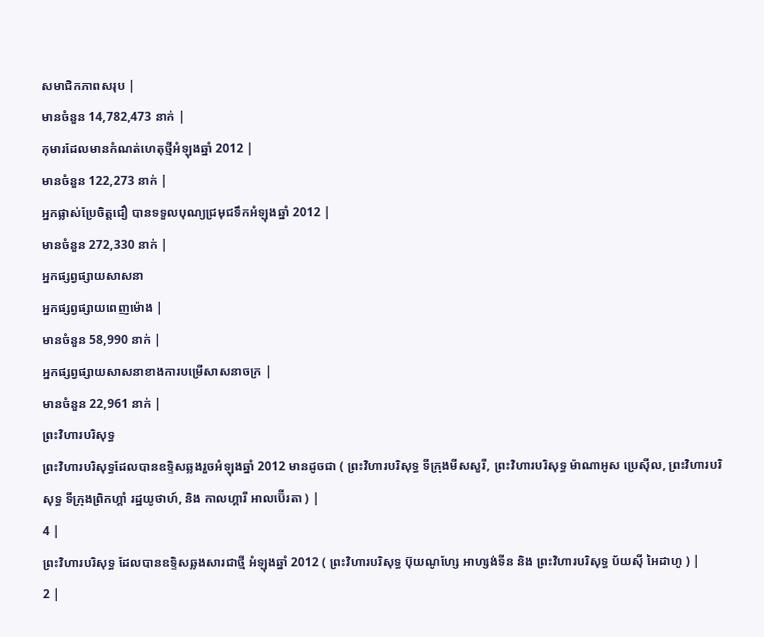សមាជិកភាពសរុប |
មានចំនួន 14,782,473 នាក់ |
កុមារដែលមានកំណត់ហេតុថ្មីអំឡុងឆ្នាំ 2012 |
មានចំនួន 122,273 នាក់ |
អ្នកផ្លាស់ប្រែចិត្តជឿ បានទទួលបុណ្យជ្រមុជទឹកអំឡុងឆ្នាំ 2012 |
មានចំនួន 272,330 នាក់ |
អ្នកផ្សព្វផ្សាយសាសនា
អ្នកផ្សព្វផ្សាយពេញម៉ោង |
មានចំនួន 58,990 នាក់ |
អ្នកផ្សព្វផ្សាយសាសនាខាងការបម្រើសាសនាចក្រ |
មានចំនួន 22,961 នាក់ |
ព្រះវិហារបរិសុទ្ធ
ព្រះវិហារបរិសុទ្ធដែលបានឧទ្ទិសឆ្លងរួចអំឡុងឆ្នាំ 2012 មានដូចជា ( ព្រះវិហារបរិសុទ្ធ ទីក្រុងមីសសួរី, ព្រះវិហារបរិសុទ្ធ ម៉ាណាអូស ប្រេស៊ីល, ព្រះវិហារបរិសុទ្ធ ទីក្រុងព្រិកហ្គាំ រដ្ឋយូថាហ៍, និង កាលហ្គារី អាលប៊ើរតា ) |
4 |
ព្រះវិហារបរិសុទ្ធ ដែលបានឧទ្ទិសឆ្លងសារជាថ្មី អំឡុងឆ្នាំ 2012 ( ព្រះវិហារបរិសុទ្ធ ប៊ុយណូហ្សែ អាហ្សង់ទីន និង ព្រះវិហារបរិសុទ្ធ ប័យស៊ី អៃដាហូ ) |
2 |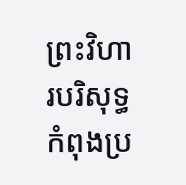ព្រះវិហារបរិសុទ្ធកំពុងប្រ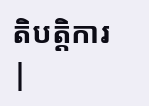តិបត្តិការ |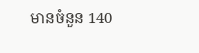មានចំនួន 140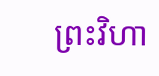ព្រះវិហា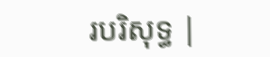របរិសុទ្ធ |